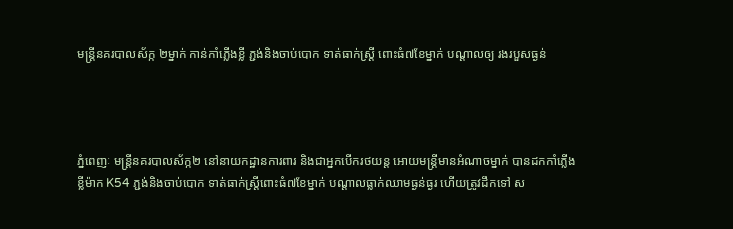មន្រ្តីនគរបាលស័ក្ក ២ម្នាក់ កាន់កាំភ្លើងខ្លី ភ្ជង់និងចាប់បោក ទាត់ធាក់ស្ត្រី ពោះធំ៧ខែម្នាក់ បណ្តាលឲ្យ រងរបួសធ្ងន់




ភ្នំពេញៈ មន្រ្តីនគរបាលស័ក្ក២ នៅនាយកដ្ឋានការពារ និងជាអ្នកបើករថយន្ត អោយមន្ត្រីមានអំណាចម្នាក់ បានដកកាំភ្លើងខ្លីម៉ាក K54 ភ្ជង់និងចាប់បោក ទាត់ធាក់ស្ត្រីពោះធំ៧ខែម្នាក់ បណ្តាលធ្លាក់ឈាមធ្ងន់ធ្ងរ ហើយត្រូវដឹកទៅ ស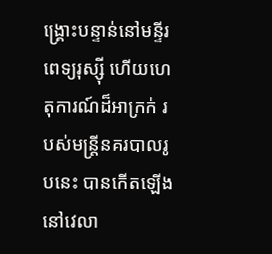ង្គ្រោះបន្ទាន់នៅមន្ទីរពេទ្យរុស្សុី ហើយហេតុការណ៍ដ៏អាក្រក់ របស់មន្រ្តីនគរបាលរូបនេះ បានកើតឡើងនៅវេលា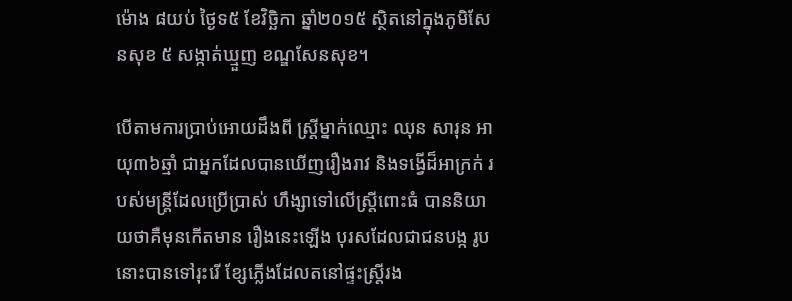ម៉ោង ៨យប់ ថ្ងៃទ៥ ខែវិច្ឆិកា ឆ្នាំ២០១៥ ស្ថិតនៅក្នុងភូមិសែនសុខ ៥ សង្កាត់ឃ្មួញ ខណ្ឌសែនសុខ។

បើតាមការប្រាប់អោយដឹងពី ស្រ្តីម្នាក់ឈ្មោះ ឈុន សារុន អាយុ៣៦ឆ្មាំ ជាអ្នកដែលបានឃើញរឿងរាវ និងទង្វើដ៏អាក្រក់ របស់មន្រ្តីដែលប្រើប្រាស់ ហឹង្សាទៅលើស្រ្តីពោះធំ បាននិយាយថាគឺមុនកើតមាន រឿងនេះឡើង បុរសដែលជាជនបង្ក រូបនោះបានទៅរុះរើ ខ្សែភ្លើងដែលតនៅផ្ទះស្រ្តីរង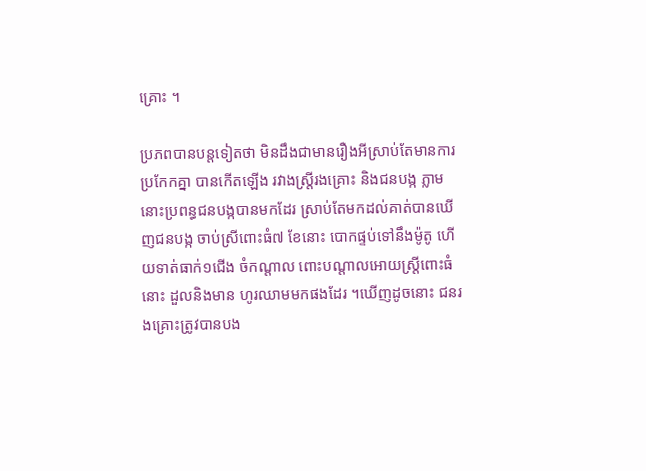គ្រោះ ។

ប្រភពបានបន្តទៀតថា មិនដឹងជាមានរឿងអីស្រាប់តែមានការប្រកែកគ្នា បានកើតឡើង រវាងស្រ្តីរងគ្រោះ និងជនបង្ក ភ្លាមនោះប្រពន្ធជនបង្កបានមកដែរ ស្រាប់តែមកដល់គាត់បានឃើញជនបង្ក ចាប់ស្រីពោះធំ៧ ខែនោះ បោកផ្ទប់ទៅនឹងម៉ូតូ ហើយទាត់ធាក់១ជើង ចំកណ្តាល ពោះបណ្តាលអោយស្រ្តីពោះធំនោះ ដួលនិងមាន ហូរឈាមមកផងដែរ ។ឃើញដូចនោះ ជនរងគ្រោះត្រូវបានបង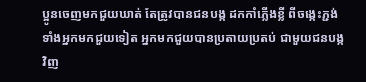ប្អូនចេញមកជួយឃាត់ តែត្រូវបានជនបង្ក ដកកាំភ្លើងខ្លី ពីចង្កេះភ្ជង់ទាំងអ្នកមកជួយទៀត អ្នកមកជួយបានប្រតាយប្រតប់ ជាមួយជនបង្កវិញ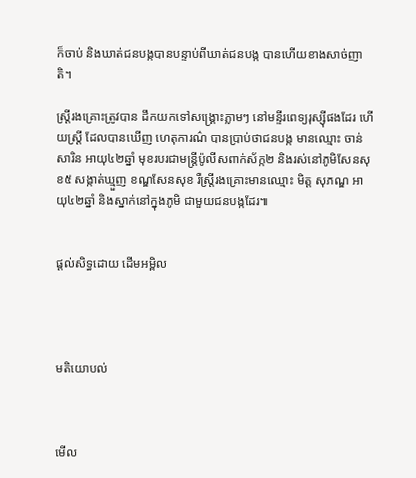ក៏ចាប់ និងឃាត់ជនបង្កបានបន្ទាប់ពីឃាត់ជនបង្ក បានហើយខាងសាច់ញាតិ។

ស្រ្តីរងគ្រោះត្រូវបាន ដឹកយកទៅសង្រ្គោះភ្លាមៗ នៅមន្ទីរពេទ្យរុស្សុីផងដែរ ហើយស្រ្តី ដែលបានឃើញ ហេតុការណ៌ បានប្រាប់ថាជនបង្ក មានឈ្មោះ ចាន់ សារិន អាយុ៤២ឆ្នាំ មុខរបរជាមន្ត្រីប៉ូលីសពាក់ស័ក្ក២ និងរស់នៅភូមិសែនសុខ៥ សង្កាត់ឃ្មួញ ខណ្ឌសែនសុខ រឺស្រ្តីរងគ្រោះមានឈ្មោះ មិត្ត សុភណ្ឌ អាយុ៤២ឆ្នាំ និងស្នាក់នៅក្នុងភូមិ ជាមួយជនបង្កដែរ៕


ផ្តល់សិទ្ធដោយ ដើមអម្ពិល




មតិយោបល់



មើល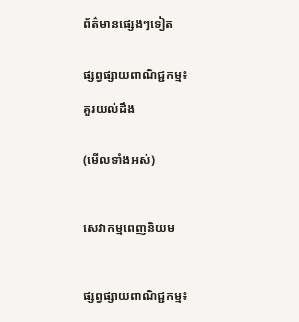ព័ត៌មានផ្សេងៗទៀត


ផ្សព្វផ្សាយពាណិជ្ជកម្ម៖

គួរយល់ដឹង


(មើលទាំងអស់)



សេវាកម្មពេញនិយម



ផ្សព្វផ្សាយពាណិជ្ជកម្ម៖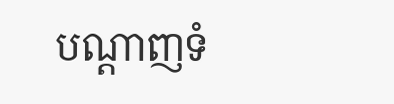បណ្តាញទំ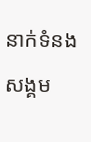នាក់ទំនងសង្គម